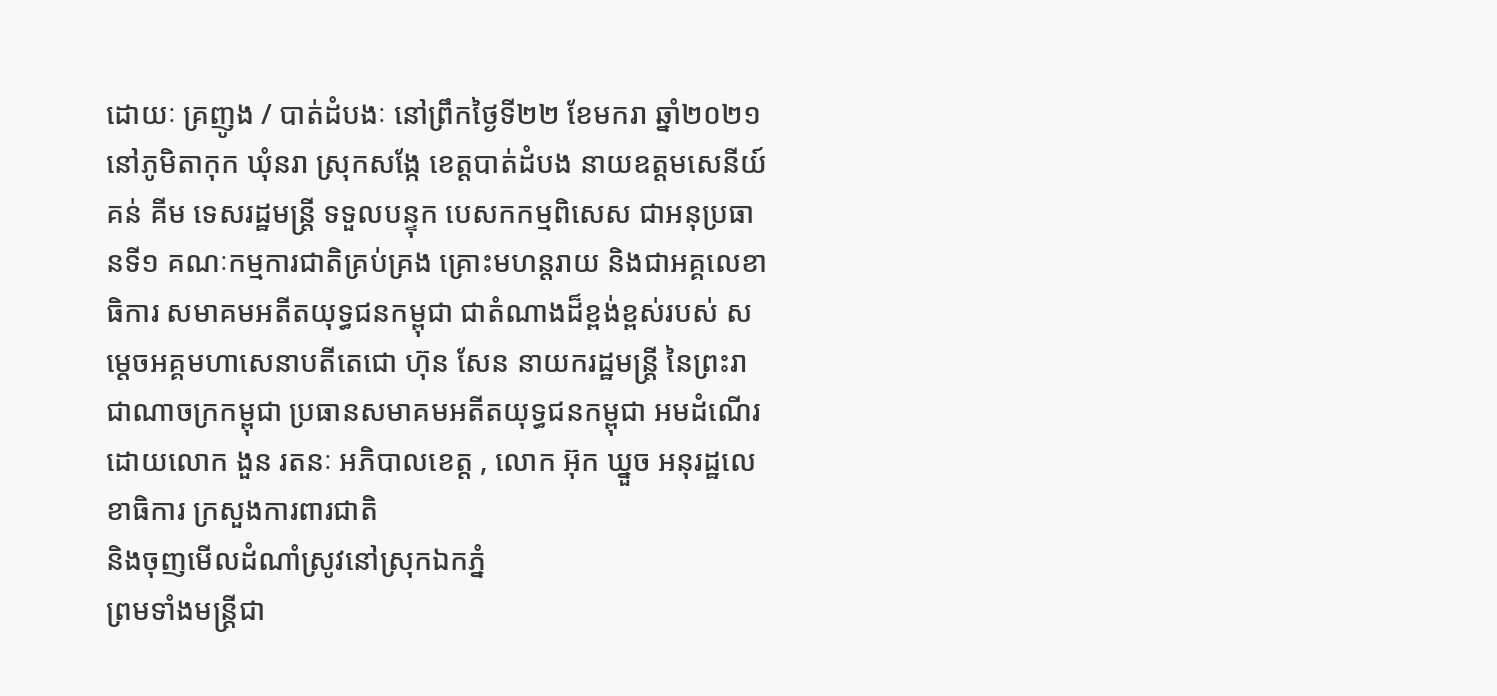ដោយៈ គ្រញូង / បាត់ដំបងៈ នៅព្រឹកថ្ងៃទី២២ ខែមករា ឆ្នាំ២០២១ នៅភូមិតាកុក ឃុំនរា ស្រុកសង្កែ ខេត្តបាត់ដំបង នាយឧត្តមសេនីយ៍ គន់ គីម ទេសរដ្ឋមន្ត្រី ទទួលបន្ទុក បេសកកម្មពិសេស ជាអនុប្រធានទី១ គណៈកម្មការជាតិគ្រប់គ្រង គ្រោះមហន្តរាយ និងជាអគ្គលេខាធិការ សមាគមអតីតយុទ្ធជនកម្ពុជា ជាតំណាងដ៏ខ្ពង់ខ្ពស់របស់ សម្តេចអគ្គមហាសេនាបតីតេជោ ហ៊ុន សែន នាយករដ្ឋមន្ត្រី នៃព្រះរាជាណាចក្រកម្ពុជា ប្រធានសមាគមអតីតយុទ្ធជនកម្ពុជា អមដំណើរដោយលោក ងួន រតនៈ អភិបាលខេត្ត , លោក អ៊ុក ឃ្នួច អនុរដ្ឋលេខាធិការ ក្រសួងការពារជាតិ
និងចុញមើលដំណាំស្រូវនៅស្រុកឯកភ្នំ
ព្រមទាំងមន្ត្រីជា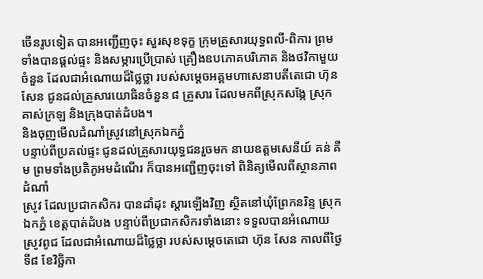ចើនរូបទៀត បានអញ្ជើញចុះ សួរសុខទុក្ខ ក្រុមគ្រួសារយុទ្ធពលី-ពិការ ព្រមទាំងបានផ្ដល់ផ្ទះ និងសម្ភារប្រើប្រាស់ គ្រឿងឧបភោគបរិភោគ និងថវិកាមួយចំនួន ដែលជាអំណោយដ៏ថ្លៃថ្លា របស់សម្តេចអគ្គមហាសេនាបតីតេជោ ហ៊ុន សែន ជូនដល់គ្រួសារយោធិនចំនួន ៨ គ្រួសារ ដែលមកពីស្រុកសង្កែ ស្រុកគាស់ក្រឡ និងក្រុងបាត់ដំបង។
និងចុញមើលដំណាំស្រូវនៅស្រុកឯកភ្នំ
បន្ទាប់ពីប្រគល់ផ្ទះ ជូនដល់គ្រួសារយុទ្ធជនរួចមក នាយឧត្តមសេនីយ៍ គន់ គីម ព្រមទាំងប្រតិភូអមដំណើរ ក៏បានអញ្ជើញចុះទៅ ពិនិត្យមើលពីស្ថានភាពដំណាំ
ស្រូវ ដែលប្រជាកសិករ បានដាំដុះ ស្តារឡើងវិញ ស្ថិតនៅឃុំព្រែកនរិន្ទ ស្រុកឯកភ្នំ ខេត្តបាត់ដំបង បន្ទាប់ពីប្រជាកសិករទាំងនោះ ទទួលបានអំណោយស្រូវពូជ ដែលជាអំណោយដ៏ថ្លៃថ្លា របស់សម្តេចតេជោ ហ៊ុន សែន កាលពីថ្ងៃទី៨ ខែវិច្ឆិកា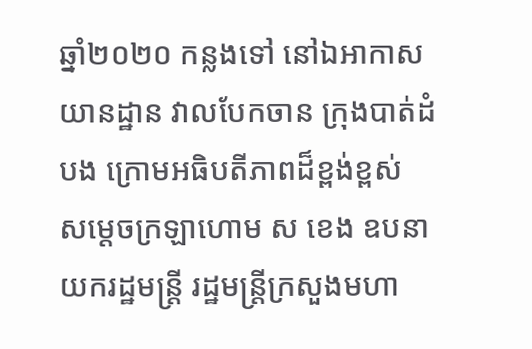ឆ្នាំ២០២០ កន្លងទៅ នៅឯអាកាសយានដ្ឋាន វាលបែកចាន ក្រុងបាត់ដំបង ក្រោមអធិបតីភាពដ៏ខ្ពង់ខ្ពស់ សម្តេចក្រឡាហោម ស ខេង ឧបនាយករដ្ឋមន្ត្រី រដ្ឋមន្ត្រីក្រសួងមហា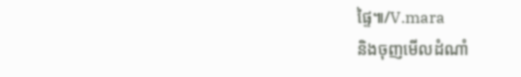ផ្ទៃ៕/V.mara
និងចុញមើលដំណាំ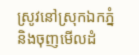ស្រូវនៅស្រុកឯកភ្នំ
និងចុញមើលដំ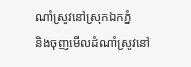ណាំស្រូវនៅស្រុកឯកភ្នំ
និងចុញមើលដំណាំស្រូវនៅ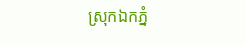ស្រុកឯកភ្នំ